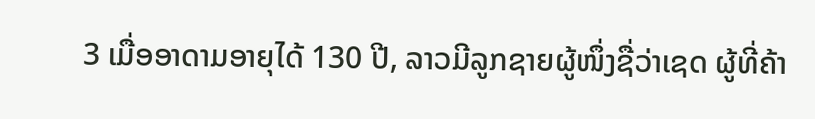3 ເມື່ອອາດາມອາຍຸໄດ້ 130 ປີ, ລາວມີລູກຊາຍຜູ້ໜຶ່ງຊື່ວ່າເຊດ ຜູ້ທີ່ຄ້າ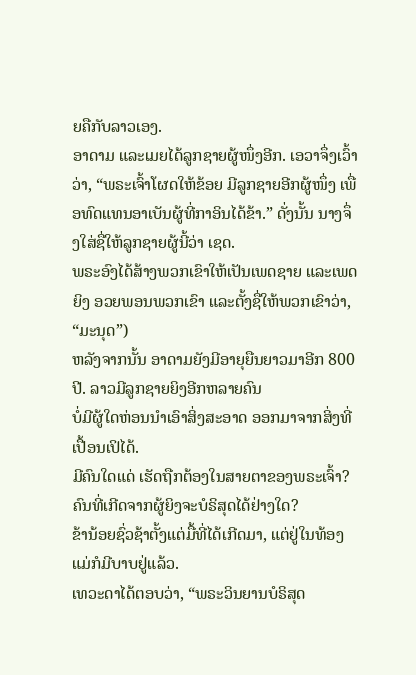ຍຄືກັບລາວເອງ.
ອາດາມ ແລະເມຍໄດ້ລູກຊາຍຜູ້ໜຶ່ງອີກ. ເອວາຈຶ່ງເວົ້າວ່າ, “ພຣະເຈົ້າໂຜດໃຫ້ຂ້ອຍ ມີລູກຊາຍອີກຜູ້ໜຶ່ງ ເພື່ອທົດແທນອາເບັນຜູ້ທີ່ກາອິນໄດ້ຂ້າ.” ດັ່ງນັ້ນ ນາງຈຶ່ງໃສ່ຊື່ໃຫ້ລູກຊາຍຜູ້ນີ້ວ່າ ເຊດ.
ພຣະອົງໄດ້ສ້າງພວກເຂົາໃຫ້ເປັນເພດຊາຍ ແລະເພດຍິງ ອວຍພອນພວກເຂົາ ແລະຕັ້ງຊື່ໃຫ້ພວກເຂົາວ່າ, “ມະນຸດ”)
ຫລັງຈາກນັ້ນ ອາດາມຍັງມີອາຍຸຍືນຍາວມາອີກ 800 ປີ. ລາວມີລູກຊາຍຍິງອີກຫລາຍຄົນ
ບໍ່ມີຜູ້ໃດຫ່ອນນຳເອົາສິ່ງສະອາດ ອອກມາຈາກສິ່ງທີ່ເປື້ອນເປິໄດ້.
ມີຄົນໃດແດ່ ເຮັດຖືກຕ້ອງໃນສາຍຕາຂອງພຣະເຈົ້າ? ຄົນທີ່ເກີດຈາກຜູ້ຍິງຈະບໍຣິສຸດໄດ້ຢ່າງໃດ?
ຂ້ານ້ອຍຊົ່ວຊ້າຕັ້ງແຕ່ມື້ທີ່ໄດ້ເກີດມາ, ແຕ່ຢູ່ໃນທ້ອງແມ່ກໍມີບາບຢູ່ແລ້ວ.
ເທວະດາໄດ້ຕອບວ່າ, “ພຣະວິນຍານບໍຣິສຸດ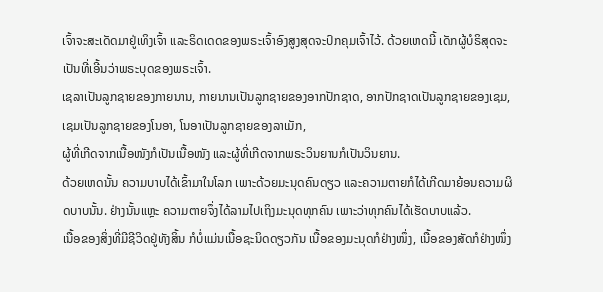ເຈົ້າຈະສະເດັດມາຢູ່ເທິງເຈົ້າ ແລະຣິດເດດຂອງພຣະເຈົ້າອົງສູງສຸດຈະປົກຄຸມເຈົ້າໄວ້. ດ້ວຍເຫດນີ້ ເດັກຜູ້ບໍຣິສຸດຈະເປັນທີ່ເອີ້ນວ່າພຣະບຸດຂອງພຣະເຈົ້າ.
ເຊລາເປັນລູກຊາຍຂອງກາຍນານ, ກາຍນານເປັນລູກຊາຍຂອງອາກປັກຊາດ, ອາກປັກຊາດເປັນລູກຊາຍຂອງເຊມ, ເຊມເປັນລູກຊາຍຂອງໂນອາ, ໂນອາເປັນລູກຊາຍຂອງລາເມັກ,
ຜູ້ທີ່ເກີດຈາກເນື້ອໜັງກໍເປັນເນື້ອໜັງ ແລະຜູ້ທີ່ເກີດຈາກພຣະວິນຍານກໍເປັນວິນຍານ.
ດ້ວຍເຫດນັ້ນ ຄວາມບາບໄດ້ເຂົ້າມາໃນໂລກ ເພາະດ້ວຍມະນຸດຄົນດຽວ ແລະຄວາມຕາຍກໍໄດ້ເກີດມາຍ້ອນຄວາມຜິດບາບນັ້ນ. ຢ່າງນັ້ນແຫຼະ ຄວາມຕາຍຈຶ່ງໄດ້ລາມໄປເຖິງມະນຸດທຸກຄົນ ເພາະວ່າທຸກຄົນໄດ້ເຮັດບາບແລ້ວ.
ເນື້ອຂອງສິ່ງທີ່ມີຊີວິດຢູ່ທັງສິ້ນ ກໍບໍ່ແມ່ນເນື້ອຊະນິດດຽວກັນ ເນື້ອຂອງມະນຸດກໍຢ່າງໜຶ່ງ, ເນື້ອຂອງສັດກໍຢ່າງໜຶ່ງ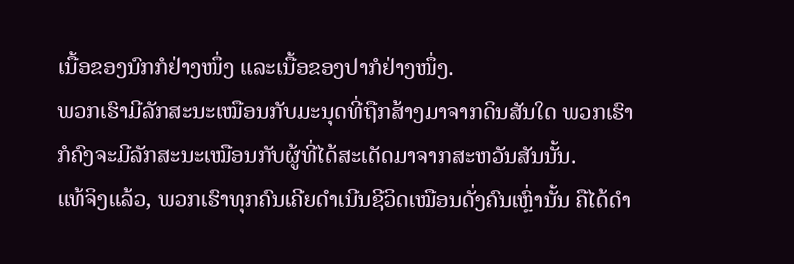ເນື້ອຂອງນົກກໍຢ່າງໜຶ່ງ ແລະເນື້ອຂອງປາກໍຢ່າງໜຶ່ງ.
ພວກເຮົາມີລັກສະນະເໝືອນກັບມະນຸດທີ່ຖືກສ້າງມາຈາກດິນສັນໃດ ພວກເຮົາກໍຄົງຈະມີລັກສະນະເໝືອນກັບຜູ້ທີ່ໄດ້ສະເດັດມາຈາກສະຫວັນສັນນັ້ນ.
ແທ້ຈິງແລ້ວ, ພວກເຮົາທຸກຄົນເຄີຍດຳເນີນຊີວິດເໝືອນດັ່ງຄົນເຫຼົ່ານັ້ນ ຄືໄດ້ດຳ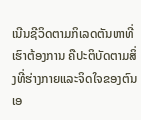ເນີນຊີວິດຕາມກິເລດຕັນຫາທີ່ເຮົາຕ້ອງການ ຄືປະຕິບັດຕາມສິ່ງທີ່ຮ່າງກາຍແລະຈິດໃຈຂອງຕົນເອ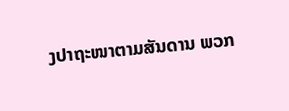ງປາຖະໜາຕາມສັນດານ ພວກ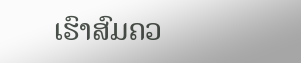ເຮົາສົມຄວ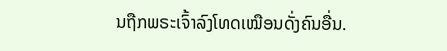ນຖືກພຣະເຈົ້າລົງໂທດເໝືອນດັ່ງຄົນອື່ນ.